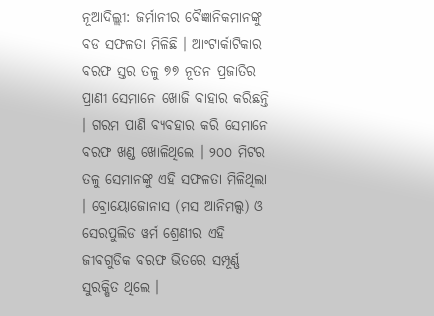ନୂଆଦିଲ୍ଲୀ: ଜର୍ମାନୀର ବୈଜ୍ଞାନିକମାନଙ୍କୁ ବଡ ସଫଳତା ମିଳିଛି । ଆଂଟାର୍କାଟିକାର ବରଫ ସ୍ତର ତଳୁ ୭୭ ନୂତନ ପ୍ରଜାତିର ପ୍ରାଣୀ ସେମାନେ ଖୋଜି ବାହାର କରିଛନ୍ତି । ଗରମ ପାଣି ବ୍ୟବହାର କରି ସେମାନେ ବରଫ ଖଣ୍ଡ ଖୋଳିଥିଲେ । ୨୦୦ ମିଟର ତଳୁ ସେମାନଙ୍କୁ ଏହି ସଫଳତା ମିଳିଥିଲା । ବ୍ରୋୟୋଜୋନାସ (ମସ ଆନିମଲ୍ସ) ଓ ସେରପୁଲିଡ ୱର୍ମ ଶ୍ରେଣୀର ଏହି ଜୀବଗୁଡିକ ବରଫ ଭିତରେ ସମ୍ପୂର୍ଣ୍ଣ ସୁରକ୍ଷିତ ଥିଲେ ।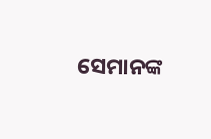ସେମାନଙ୍କ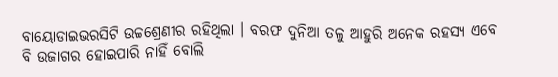ବାୟୋଡାଇଭରସିଟି ଉଚ୍ଚଶ୍ରେଣୀର ରହିଥିଲା । ବରଫ ଦୁନିଆ ତଳୁ ଆହୁରି ଅନେକ ରହସ୍ୟ ଏବେ ବି ଉଜାଗର ହୋଇପାରି ନାହିଁ ବୋଲି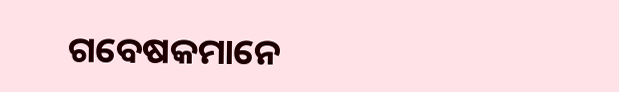ଗବେଷକମାନେ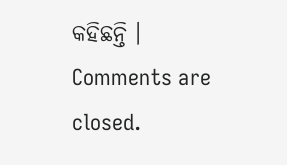କହିଛନ୍ତି ।
Comments are closed.